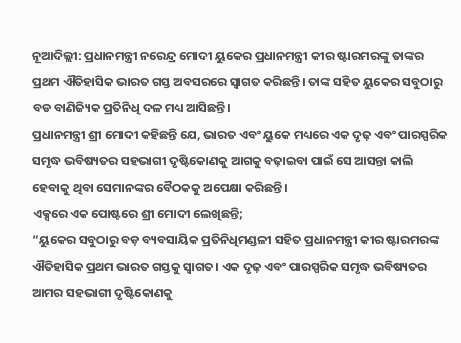ନୂଆଦିଲ୍ଲୀ: ପ୍ରଧାନମନ୍ତ୍ରୀ ନରେନ୍ଦ୍ର ମୋଦୀ ୟୁକେର ପ୍ରଧାନମନ୍ତ୍ରୀ କୀର ଷ୍ଟାରମରଙ୍କୁ ତାଙ୍କର ପ୍ରଥମ ଐତିହାସିକ ଭାରତ ଗସ୍ତ ଅବସରରେ ସ୍ୱାଗତ କରିଛନ୍ତି। ତାଙ୍କ ସହିତ ୟୁକେର ସବୁଠାରୁ ବଡ ବାଣିଜ୍ୟିକ ପ୍ରତିନିଧି ଦଳ ମଧ୍ୟ ଆସିଛନ୍ତି।
ପ୍ରଧାନମନ୍ତ୍ରୀ ଶ୍ରୀ ମୋଦୀ କହିଛନ୍ତି ଯେ, ଭାରତ ଏବଂ ୟୁକେ ମଧ୍ୟରେ ଏକ ଦୃଢ଼ ଏବଂ ପାରସ୍ପରିକ ସମୃଦ୍ଧ ଭବିଷ୍ୟତର ସହଭାଗୀ ଦୃଷ୍ଟିକୋଣକୁ ଆଗକୁ ବଢ଼ାଇବା ପାଇଁ ସେ ଆସନ୍ତା କାଲି ହେବାକୁ ଥିବା ସେମାନଙ୍କର ବୈଠକକୁ ଅପେକ୍ଷା କରିଛନ୍ତି।
ଏକ୍ସରେ ଏକ ପୋଷ୍ଟରେ ଶ୍ରୀ ମୋଦୀ ଲେଖିଛନ୍ତି;
“ୟୁକେର ସବୁଠାରୁ ବଡ଼ ବ୍ୟବସାୟିକ ପ୍ରତିନିଧିମଣ୍ଡଳୀ ସହିତ ପ୍ରଧାନମନ୍ତ୍ରୀ କୀର ଷ୍ଟାରମରଙ୍କ ଐତିହାସିକ ପ୍ରଥମ ଭାରତ ଗସ୍ତକୁ ସ୍ୱାଗତ। ଏକ ଦୃଢ଼ ଏବଂ ପାରସ୍ପରିକ ସମୃଦ୍ଧ ଭବିଷ୍ୟତର ଆମର ସହଭାଗୀ ଦୃଷ୍ଟିକୋଣକୁ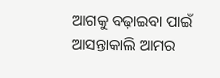ଆଗକୁ ବଢ଼ାଇବା ପାଇଁ ଆସନ୍ତାକାଲି ଆମର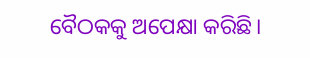ବୈଠକକୁ ଅପେକ୍ଷା କରିଛି।